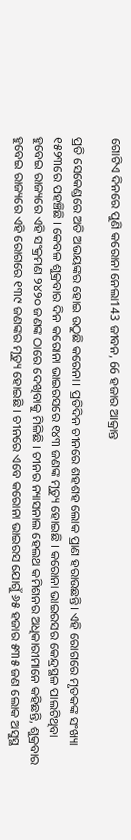ଗୋଟିଏ ଦିନରେ ପୁଣି କରୋନା ନେଲା143 ଜୀବନ, 66 ହଜାର ଆକ୍ରାନ୍ତ

ପ୍ରତି ସେକେଣ୍ଡରେ ଅତି ଅଭୟଙ୍କର ହୋଇ ଉଠୁଛି କରେନା। ପ୍ରତିଦିନ ଚୀନରେ ଶହଶହ ଲୋକ ପ୍ରାଣ ହରାଉଛନ୍ତି। ଏହି ରୋଗରେ ମୃତକଙ୍କ ସଂଖ୍ୟା ୧୫୨୩ରେ ପହଞ୍ଚିଛି । କେବଳ ଶୁକ୍ରବାର ଦିନ କରୋନା ଭାଇରସରେ ୧୪୩ ଜଣଙ୍କ ମୃତ୍ୟୁ ହୋଇଛି । କରୋନା ଭାଇରସର କେନ୍ଦ୍ରସ୍ଥଳ ପାଲଟିଥିବା ହୁବେଇ ରାଜ୍ୟରେ ଏହି ସଂକ୍ରମଣ ୨୪୨୦ ଜଣଙ୍କ ଠାରେ ଦେଖିବାକୁ ମିଳିଛି । ଚୀନର ନ୍ୟାସନାଲ ହେଲଥ କମିଶନର ଅଧିକାରୀମାନେ କହିଛନ୍ତି, ଶୁକ୍ରବାର ହୁବେଇ ରାଜ୍ୟରେ ଏହି ରୋଗରେ ୧୩୯ ଜଣଙ୍କର ମୃତ୍ୟୁ ହୋଇଛି । ଚୀନରେ ଏବେ କରୋନା ଭାଇରସ ଯୋଗୁଁ ୬୫ ହଜାର ୫୩୫ ଜଣ ଲୋକ ଅସୁସ୍ଥ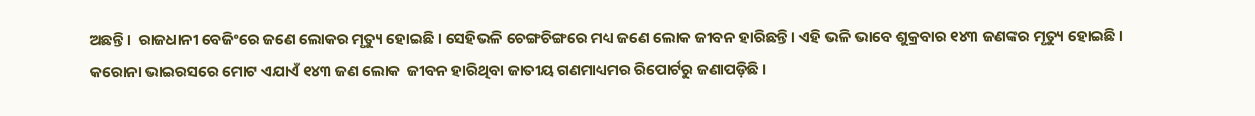ଅଛନ୍ତି ।  ରାଜଧାନୀ ବେଜିଂରେ ଜଣେ ଲୋକର ମୃତ୍ୟୁ ହୋଇଛି । ସେହିଭଳି ଚେଙ୍ଗଚିଙ୍ଗରେ ମଧ୍ୟ ଜଣେ ଲୋକ ଜୀବନ ହାରିଛନ୍ତି । ଏହି ଭଳି ଭାବେ ଶୁକ୍ରବାର ୧୪୩ ଜଣଙ୍କର ମୃତ୍ୟୁ ହୋଇଛି । କରୋନା ଭାଇରସରେ ମୋଟ ଏଯାଏଁ ୧୪୩ ଜଣ ଲୋକ  ଜୀବନ ହାରିଥିବା ଜାତୀୟ ଗଣମାଧ୍ୟମର ରିପୋର୍ଟରୁ ଜଣାପଡ଼ିଛି ।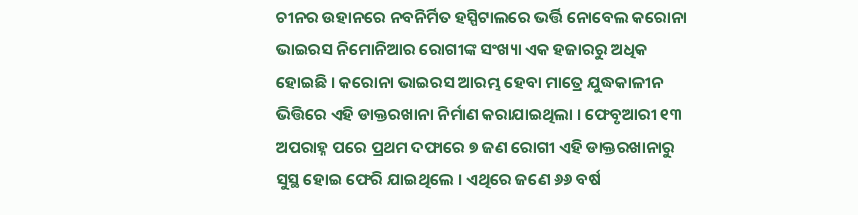ଚୀନର ଉହାନରେ ନବନିର୍ମିତ ହସ୍ପିଟାଲରେ ଭର୍ତ୍ତି ନୋବେଲ କରୋନା ଭାଇରସ ନିମୋନିଆର ରୋଗୀଙ୍କ ସଂଖ୍ୟା ଏକ ହଜାରରୁ ଅଧିକ ହୋଇଛି । କରୋନା ଭାଇରସ ଆରମ୍ଭ ହେବା ମାତ୍ରେ ଯୁଦ୍ଧକାଳୀନ ଭିତ୍ତିରେ ଏହି ଡାକ୍ତରଖାନା ନିର୍ମାଣ କରାଯାଇଥିଲା । ଫେବୃଆରୀ ୧୩ ଅପରାହ୍ନ ପରେ ପ୍ରଥମ ଦଫାରେ ୭ ଜଣ ରୋଗୀ ଏହି ଡାକ୍ତରଖାନାରୁ ସୁସ୍ଥ ହୋଇ ଫେରି ଯାଇଥିଲେ । ଏଥିରେ ଜଣେ ୬୬ ବର୍ଷ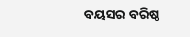ବୟସର ବରିଷ୍ଠ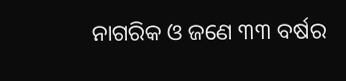ନାଗରିକ ଓ ଜଣେ ୩୩ ବର୍ଷର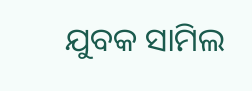ଯୁବକ ସାମିଲ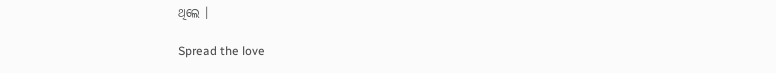ଥିଲେ ।

Spread the love